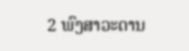2 ພົງສາວະດານ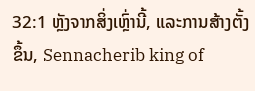32:1 ຫຼັງຈາກສິ່ງເຫຼົ່ານີ້, ແລະການສ້າງຕັ້ງຂຶ້ນ, Sennacherib king of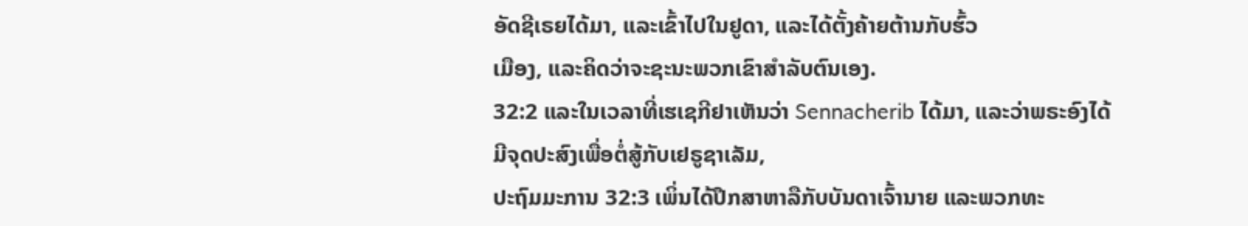ອັດຊີເຣຍໄດ້ມາ, ແລະເຂົ້າໄປໃນຢູດາ, ແລະໄດ້ຕັ້ງຄ້າຍຕ້ານກັບຮົ້ວ
ເມືອງ, ແລະຄິດວ່າຈະຊະນະພວກເຂົາສໍາລັບຕົນເອງ.
32:2 ແລະໃນເວລາທີ່ເຮເຊກີຢາເຫັນວ່າ Sennacherib ໄດ້ມາ, ແລະວ່າພຣະອົງໄດ້
ມີຈຸດປະສົງເພື່ອຕໍ່ສູ້ກັບເຢຣູຊາເລັມ,
ປະຖົມມະການ 32:3 ເພິ່ນໄດ້ປຶກສາຫາລືກັບບັນດາເຈົ້ານາຍ ແລະພວກທະ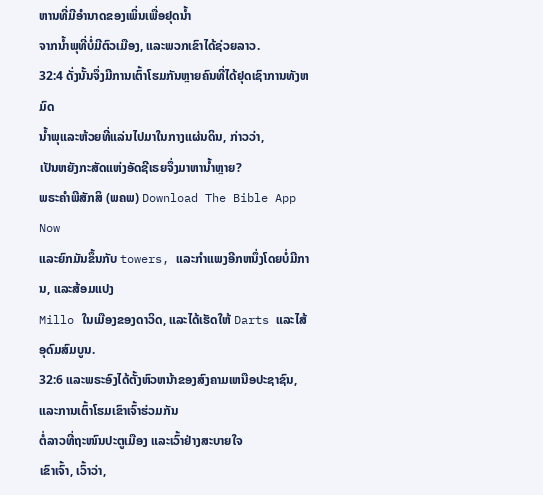ຫານທີ່ມີອຳນາດຂອງເພິ່ນເພື່ອຢຸດນ້ຳ
ຈາກນ້ຳພຸທີ່ບໍ່ມີຕົວເມືອງ, ແລະພວກເຂົາໄດ້ຊ່ວຍລາວ.
32:4 ດັ່ງນັ້ນຈຶ່ງມີການເຕົ້າໂຮມກັນຫຼາຍຄົນທີ່ໄດ້ຢຸດເຊົາການທັງຫມົດ
ນ້ຳພຸແລະຫ້ວຍທີ່ແລ່ນໄປມາໃນກາງແຜ່ນດິນ, ກ່າວວ່າ,
ເປັນຫຍັງກະສັດແຫ່ງອັດຊີເຣຍຈຶ່ງມາຫານໍ້າຫຼາຍ?
ພຣະຄຳພີສັກສິ (ພຄພ) Download The Bible App Now
ແລະຍົກມັນຂຶ້ນກັບ towers, ແລະກໍາແພງອີກຫນຶ່ງໂດຍບໍ່ມີການ, ແລະສ້ອມແປງ
Millo ໃນເມືອງຂອງດາວິດ, ແລະໄດ້ເຮັດໃຫ້ Darts ແລະໄສ້ອຸດົມສົມບູນ.
32:6 ແລະພຣະອົງໄດ້ຕັ້ງຫົວຫນ້າຂອງສົງຄາມເຫນືອປະຊາຊົນ, ແລະການເຕົ້າໂຮມເຂົາເຈົ້າຮ່ວມກັນ
ຕໍ່ລາວທີ່ຖະໜົນປະຕູເມືອງ ແລະເວົ້າຢ່າງສະບາຍໃຈ
ເຂົາເຈົ້າ, ເວົ້າວ່າ,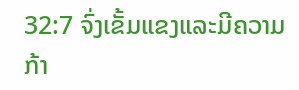32:7 ຈົ່ງເຂັ້ມແຂງແລະມີຄວາມກ້າ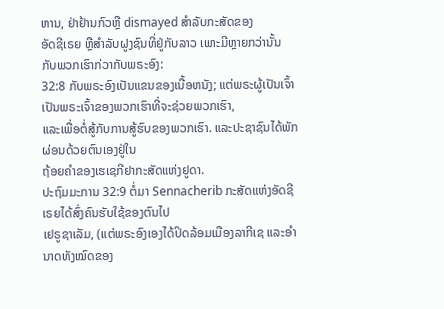ຫານ, ຢ່າຢ້ານກົວຫຼື dismayed ສໍາລັບກະສັດຂອງ
ອັດຊີເຣຍ ຫຼືສຳລັບຝູງຊົນທີ່ຢູ່ກັບລາວ ເພາະມີຫຼາຍກວ່ານັ້ນ
ກັບພວກເຮົາກ່ວາກັບພຣະອົງ:
32:8 ກັບພຣະອົງເປັນແຂນຂອງເນື້ອຫນັງ; ແຕ່ພຣະຜູ້ເປັນເຈົ້າເປັນພຣະເຈົ້າຂອງພວກເຮົາທີ່ຈະຊ່ວຍພວກເຮົາ,
ແລະເພື່ອຕໍ່ສູ້ກັບການສູ້ຮົບຂອງພວກເຮົາ. ແລະປະຊາຊົນໄດ້ພັກຜ່ອນດ້ວຍຕົນເອງຢູ່ໃນ
ຖ້ອຍຄຳຂອງເຮເຊກີຢາກະສັດແຫ່ງຢູດາ.
ປະຖົມມະການ 32:9 ຕໍ່ມາ Sennacherib ກະສັດແຫ່ງອັດຊີເຣຍໄດ້ສົ່ງຄົນຮັບໃຊ້ຂອງຕົນໄປ
ເຢຣູຊາເລັມ, (ແຕ່ພຣະອົງເອງໄດ້ປິດລ້ອມເມືອງລາກີເຊ ແລະອຳນາດທັງໝົດຂອງ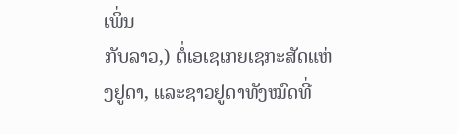ເພິ່ນ
ກັບລາວ,) ຕໍ່ເອເຊເກຍເຊກະສັດແຫ່ງຢູດາ, ແລະຊາວຢູດາທັງໝົດທີ່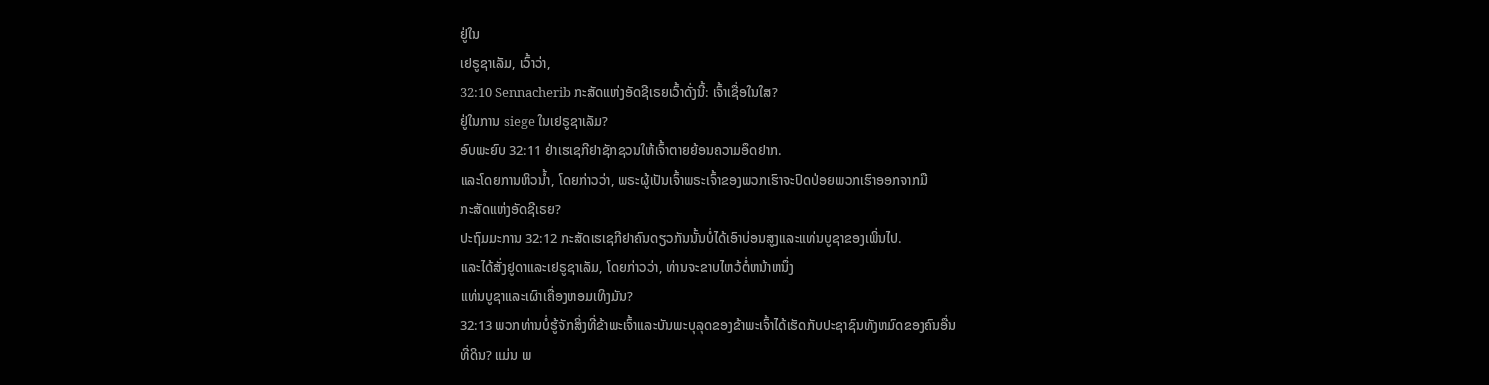ຢູ່ໃນ
ເຢຣູຊາເລັມ, ເວົ້າວ່າ,
32:10 Sennacherib ກະສັດແຫ່ງອັດຊີເຣຍເວົ້າດັ່ງນີ້: ເຈົ້າເຊື່ອໃນໃສ?
ຢູ່ໃນການ siege ໃນເຢຣູຊາເລັມ?
ອົບພະຍົບ 32:11 ຢ່າເຮເຊກີຢາຊັກຊວນໃຫ້ເຈົ້າຕາຍຍ້ອນຄວາມອຶດຢາກ.
ແລະໂດຍການຫິວນ້ຳ, ໂດຍກ່າວວ່າ, ພຣະຜູ້ເປັນເຈົ້າພຣະເຈົ້າຂອງພວກເຮົາຈະປົດປ່ອຍພວກເຮົາອອກຈາກມື
ກະສັດແຫ່ງອັດຊີເຣຍ?
ປະຖົມມະການ 32:12 ກະສັດເຮເຊກີຢາຄົນດຽວກັນນັ້ນບໍ່ໄດ້ເອົາບ່ອນສູງແລະແທ່ນບູຊາຂອງເພິ່ນໄປ.
ແລະໄດ້ສັ່ງຢູດາແລະເຢຣູຊາເລັມ, ໂດຍກ່າວວ່າ, ທ່ານຈະຂາບໄຫວ້ຕໍ່ຫນ້າຫນຶ່ງ
ແທ່ນບູຊາແລະເຜົາເຄື່ອງຫອມເທິງມັນ?
32:13 ພວກທ່ານບໍ່ຮູ້ຈັກສິ່ງທີ່ຂ້າພະເຈົ້າແລະບັນພະບຸລຸດຂອງຂ້າພະເຈົ້າໄດ້ເຮັດກັບປະຊາຊົນທັງຫມົດຂອງຄົນອື່ນ
ທີ່ດິນ? ແມ່ນ ພ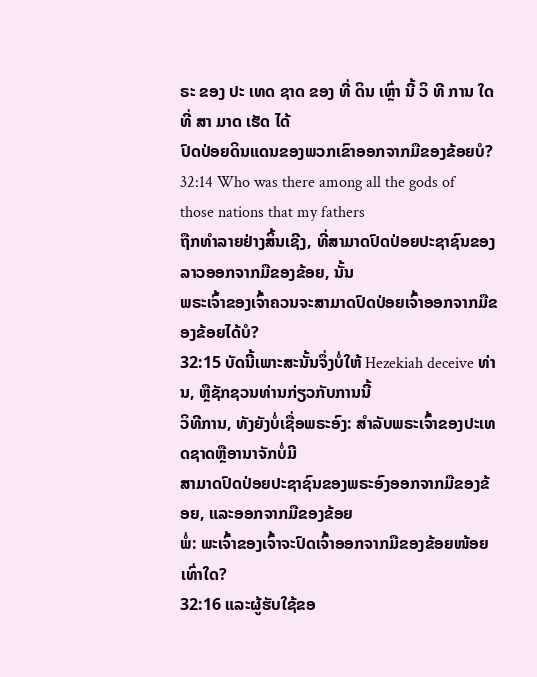ຣະ ຂອງ ປະ ເທດ ຊາດ ຂອງ ທີ່ ດິນ ເຫຼົ່າ ນີ້ ວິ ທີ ການ ໃດ ທີ່ ສາ ມາດ ເຮັດ ໄດ້
ປົດປ່ອຍດິນແດນຂອງພວກເຂົາອອກຈາກມືຂອງຂ້ອຍບໍ?
32:14 Who was there among all the gods of those nations that my fathers
ຖືກທໍາລາຍຢ່າງສິ້ນເຊີງ, ທີ່ສາມາດປົດປ່ອຍປະຊາຊົນຂອງລາວອອກຈາກມືຂອງຂ້ອຍ, ນັ້ນ
ພຣະເຈົ້າຂອງເຈົ້າຄວນຈະສາມາດປົດປ່ອຍເຈົ້າອອກຈາກມືຂອງຂ້ອຍໄດ້ບໍ?
32:15 ບັດນີ້ເພາະສະນັ້ນຈຶ່ງບໍ່ໃຫ້ Hezekiah deceive ທ່ານ, ຫຼືຊັກຊວນທ່ານກ່ຽວກັບການນີ້
ວິທີການ, ທັງຍັງບໍ່ເຊື່ອພຣະອົງ: ສໍາລັບພຣະເຈົ້າຂອງປະເທດຊາດຫຼືອານາຈັກບໍ່ມີ
ສາມາດປົດປ່ອຍປະຊາຊົນຂອງພຣະອົງອອກຈາກມືຂອງຂ້ອຍ, ແລະອອກຈາກມືຂອງຂ້ອຍ
ພໍ່: ພະເຈົ້າຂອງເຈົ້າຈະປົດເຈົ້າອອກຈາກມືຂອງຂ້ອຍໜ້ອຍເທົ່າໃດ?
32:16 ແລະຜູ້ຮັບໃຊ້ຂອ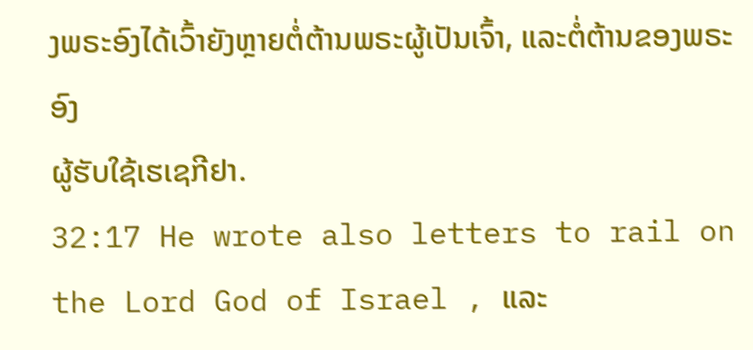ງພຣະອົງໄດ້ເວົ້າຍັງຫຼາຍຕໍ່ຕ້ານພຣະຜູ້ເປັນເຈົ້າ, ແລະຕໍ່ຕ້ານຂອງພຣະອົງ
ຜູ້ຮັບໃຊ້ເຮເຊກີຢາ.
32:17 He wrote also letters to rail on the Lord God of Israel , ແລະ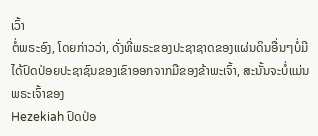ເວົ້າ
ຕໍ່ພຣະອົງ, ໂດຍກ່າວວ່າ, ດັ່ງທີ່ພຣະຂອງປະຊາຊາດຂອງແຜ່ນດິນອື່ນໆບໍ່ມີ
ໄດ້ປົດປ່ອຍປະຊາຊົນຂອງເຂົາອອກຈາກມືຂອງຂ້າພະເຈົ້າ, ສະນັ້ນຈະບໍ່ແມ່ນພຣະເຈົ້າຂອງ
Hezekiah ປົດປ່ອ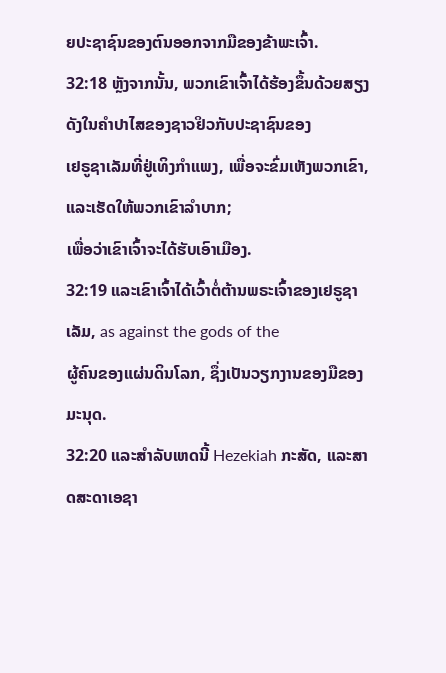ຍປະຊາຊົນຂອງຕົນອອກຈາກມືຂອງຂ້າພະເຈົ້າ.
32:18 ຫຼັງຈາກນັ້ນ, ພວກເຂົາເຈົ້າໄດ້ຮ້ອງຂຶ້ນດ້ວຍສຽງດັງໃນຄໍາປາໄສຂອງຊາວຢິວກັບປະຊາຊົນຂອງ
ເຢຣູຊາເລັມທີ່ຢູ່ເທິງກຳແພງ, ເພື່ອຈະຂົ່ມເຫັງພວກເຂົາ, ແລະເຮັດໃຫ້ພວກເຂົາລຳບາກ;
ເພື່ອວ່າເຂົາເຈົ້າຈະໄດ້ຮັບເອົາເມືອງ.
32:19 ແລະເຂົາເຈົ້າໄດ້ເວົ້າຕໍ່ຕ້ານພຣະເຈົ້າຂອງເຢຣູຊາເລັມ, as against the gods of the
ຜູ້ຄົນຂອງແຜ່ນດິນໂລກ, ຊຶ່ງເປັນວຽກງານຂອງມືຂອງມະນຸດ.
32:20 ແລະສໍາລັບເຫດນີ້ Hezekiah ກະສັດ, ແລະສາດສະດາເອຊາ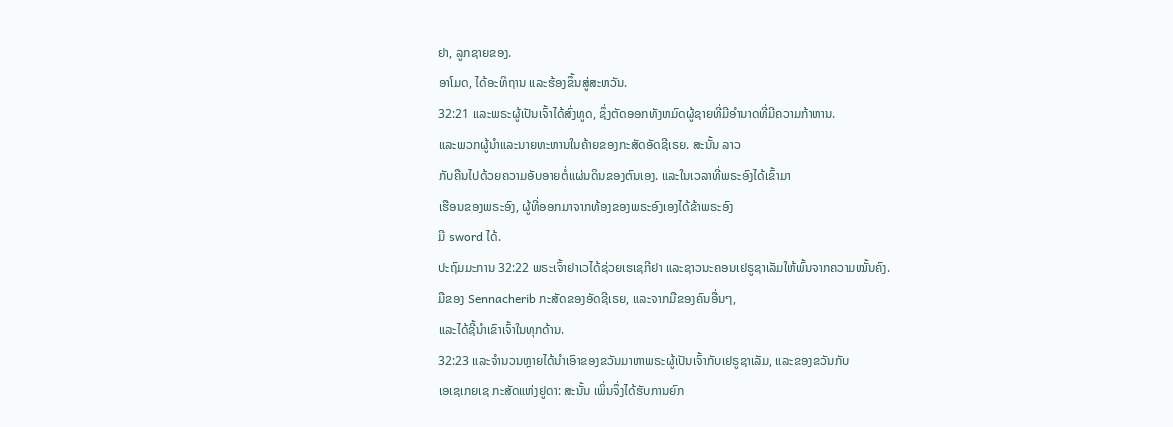ຢາ, ລູກຊາຍຂອງ.
ອາໂມດ, ໄດ້ອະທິຖານ ແລະຮ້ອງຂຶ້ນສູ່ສະຫວັນ.
32:21 ແລະພຣະຜູ້ເປັນເຈົ້າໄດ້ສົ່ງທູດ, ຊຶ່ງຕັດອອກທັງຫມົດຜູ້ຊາຍທີ່ມີອໍານາດທີ່ມີຄວາມກ້າຫານ.
ແລະພວກຜູ້ນຳແລະນາຍທະຫານໃນຄ້າຍຂອງກະສັດອັດຊີເຣຍ. ສະນັ້ນ ລາວ
ກັບຄືນໄປດ້ວຍຄວາມອັບອາຍຕໍ່ແຜ່ນດິນຂອງຕົນເອງ. ແລະໃນເວລາທີ່ພຣະອົງໄດ້ເຂົ້າມາ
ເຮືອນຂອງພຣະອົງ, ຜູ້ທີ່ອອກມາຈາກທ້ອງຂອງພຣະອົງເອງໄດ້ຂ້າພຣະອົງ
ມີ sword ໄດ້.
ປະຖົມມະການ 32:22 ພຣະເຈົ້າຢາເວໄດ້ຊ່ວຍເຮເຊກີຢາ ແລະຊາວນະຄອນເຢຣູຊາເລັມໃຫ້ພົ້ນຈາກຄວາມໝັ້ນຄົງ.
ມືຂອງ Sennacherib ກະສັດຂອງອັດຊີເຣຍ, ແລະຈາກມືຂອງຄົນອື່ນໆ,
ແລະໄດ້ຊີ້ນໍາເຂົາເຈົ້າໃນທຸກດ້ານ.
32:23 ແລະຈໍານວນຫຼາຍໄດ້ນໍາເອົາຂອງຂວັນມາຫາພຣະຜູ້ເປັນເຈົ້າກັບເຢຣູຊາເລັມ, ແລະຂອງຂວັນກັບ
ເອເຊເກຍເຊ ກະສັດແຫ່ງຢູດາ: ສະນັ້ນ ເພິ່ນຈຶ່ງໄດ້ຮັບການຍົກ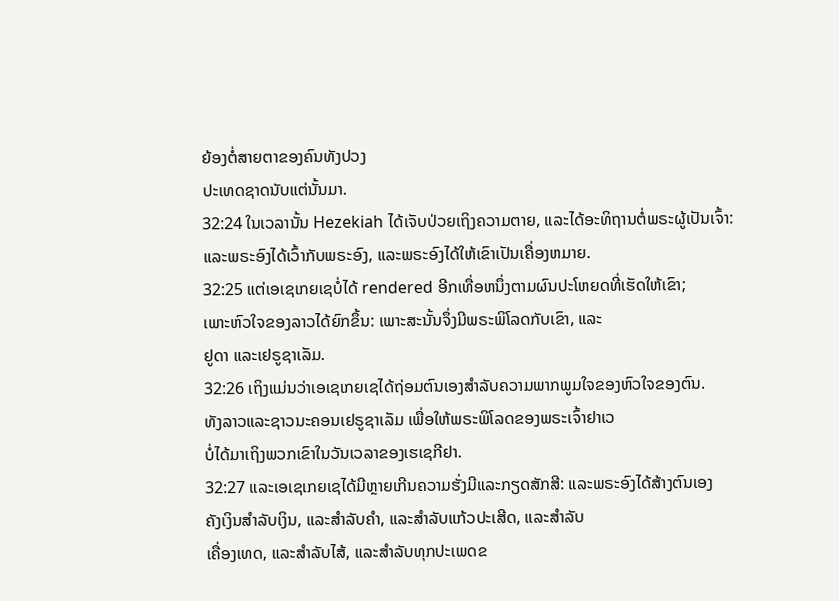ຍ້ອງຕໍ່ສາຍຕາຂອງຄົນທັງປວງ
ປະເທດຊາດນັບແຕ່ນັ້ນມາ.
32:24 ໃນເວລານັ້ນ Hezekiah ໄດ້ເຈັບປ່ວຍເຖິງຄວາມຕາຍ, ແລະໄດ້ອະທິຖານຕໍ່ພຣະຜູ້ເປັນເຈົ້າ:
ແລະພຣະອົງໄດ້ເວົ້າກັບພຣະອົງ, ແລະພຣະອົງໄດ້ໃຫ້ເຂົາເປັນເຄື່ອງຫມາຍ.
32:25 ແຕ່ເອເຊເກຍເຊບໍ່ໄດ້ rendered ອີກເທື່ອຫນຶ່ງຕາມຜົນປະໂຫຍດທີ່ເຮັດໃຫ້ເຂົາ;
ເພາະຫົວໃຈຂອງລາວໄດ້ຍົກຂຶ້ນ: ເພາະສະນັ້ນຈຶ່ງມີພຣະພິໂລດກັບເຂົາ, ແລະ
ຢູດາ ແລະເຢຣູຊາເລັມ.
32:26 ເຖິງແມ່ນວ່າເອເຊເກຍເຊໄດ້ຖ່ອມຕົນເອງສໍາລັບຄວາມພາກພູມໃຈຂອງຫົວໃຈຂອງຕົນ.
ທັງລາວແລະຊາວນະຄອນເຢຣູຊາເລັມ ເພື່ອໃຫ້ພຣະພິໂລດຂອງພຣະເຈົ້າຢາເວ
ບໍ່ໄດ້ມາເຖິງພວກເຂົາໃນວັນເວລາຂອງເຮເຊກີຢາ.
32:27 ແລະເອເຊເກຍເຊໄດ້ມີຫຼາຍເກີນຄວາມຮັ່ງມີແລະກຽດສັກສີ: ແລະພຣະອົງໄດ້ສ້າງຕົນເອງ
ຄັງເງິນສໍາລັບເງິນ, ແລະສໍາລັບຄໍາ, ແລະສໍາລັບແກ້ວປະເສີດ, ແລະສໍາລັບ
ເຄື່ອງເທດ, ແລະສໍາລັບໄສ້, ແລະສໍາລັບທຸກປະເພດຂ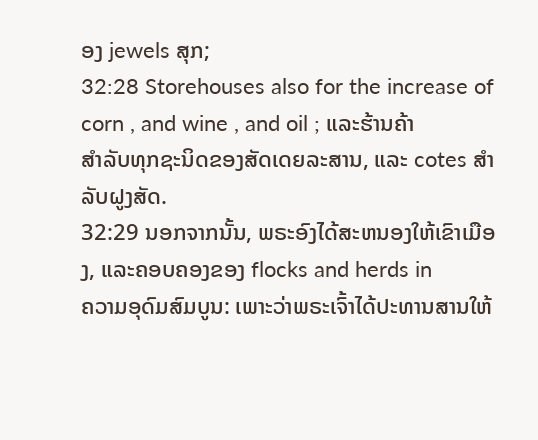ອງ jewels ສຸກ;
32:28 Storehouses also for the increase of corn , and wine , and oil ; ແລະຮ້ານຄ້າ
ສໍາລັບທຸກຊະນິດຂອງສັດເດຍລະສານ, ແລະ cotes ສໍາລັບຝູງສັດ.
32:29 ນອກຈາກນັ້ນ, ພຣະອົງໄດ້ສະຫນອງໃຫ້ເຂົາເມືອງ, ແລະຄອບຄອງຂອງ flocks and herds in
ຄວາມອຸດົມສົມບູນ: ເພາະວ່າພຣະເຈົ້າໄດ້ປະທານສານໃຫ້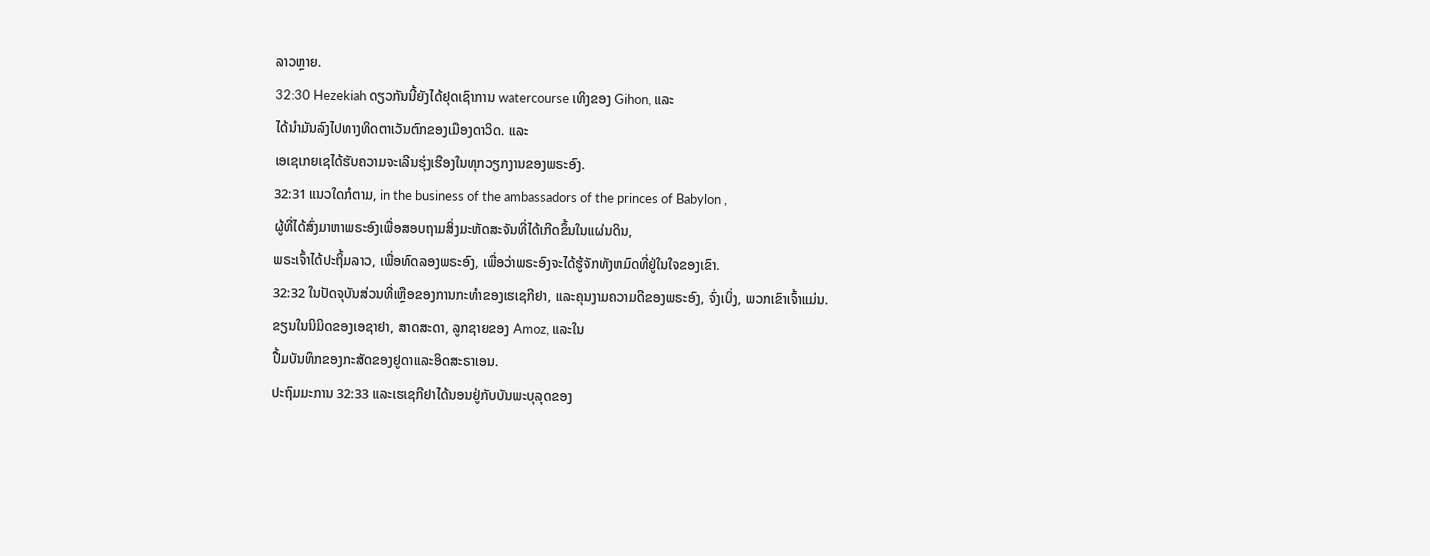ລາວຫຼາຍ.
32:30 Hezekiah ດຽວກັນນີ້ຍັງໄດ້ຢຸດເຊົາການ watercourse ເທິງຂອງ Gihon, ແລະ
ໄດ້ນຳມັນລົງໄປທາງທິດຕາເວັນຕົກຂອງເມືອງດາວິດ. ແລະ
ເອເຊເກຍເຊໄດ້ຮັບຄວາມຈະເລີນຮຸ່ງເຮືອງໃນທຸກວຽກງານຂອງພຣະອົງ.
32:31 ແນວໃດກໍຕາມ, in the business of the ambassadors of the princes of Babylon ,
ຜູ້ທີ່ໄດ້ສົ່ງມາຫາພຣະອົງເພື່ອສອບຖາມສິ່ງມະຫັດສະຈັນທີ່ໄດ້ເກີດຂຶ້ນໃນແຜ່ນດິນ,
ພຣະເຈົ້າໄດ້ປະຖິ້ມລາວ, ເພື່ອທົດລອງພຣະອົງ, ເພື່ອວ່າພຣະອົງຈະໄດ້ຮູ້ຈັກທັງຫມົດທີ່ຢູ່ໃນໃຈຂອງເຂົາ.
32:32 ໃນປັດຈຸບັນສ່ວນທີ່ເຫຼືອຂອງການກະທໍາຂອງເຮເຊກີຢາ, ແລະຄຸນງາມຄວາມດີຂອງພຣະອົງ, ຈົ່ງເບິ່ງ, ພວກເຂົາເຈົ້າແມ່ນ.
ຂຽນໃນນິມິດຂອງເອຊາຢາ, ສາດສະດາ, ລູກຊາຍຂອງ Amoz, ແລະໃນ
ປື້ມບັນທຶກຂອງກະສັດຂອງຢູດາແລະອິດສະຣາເອນ.
ປະຖົມມະການ 32:33 ແລະເຮເຊກີຢາໄດ້ນອນຢູ່ກັບບັນພະບຸລຸດຂອງ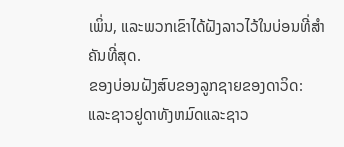ເພິ່ນ, ແລະພວກເຂົາໄດ້ຝັງລາວໄວ້ໃນບ່ອນທີ່ສຳຄັນທີ່ສຸດ.
ຂອງບ່ອນຝັງສົບຂອງລູກຊາຍຂອງດາວິດ: ແລະຊາວຢູດາທັງຫມົດແລະຊາວ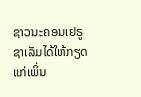ຊາວນະຄອນເຢຣູຊາເລັມໄດ້ໃຫ້ກຽດແກ່ເພິ່ນ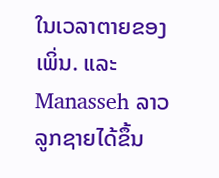ໃນເວລາຕາຍຂອງເພິ່ນ. ແລະ Manasseh ລາວ
ລູກຊາຍໄດ້ຂຶ້ນ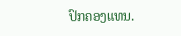ປົກຄອງແທນ.